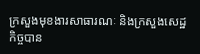ក្រសួងមុខងារសាធារណៈ និងក្រសួងសេដ្ឋកិច្ចបាន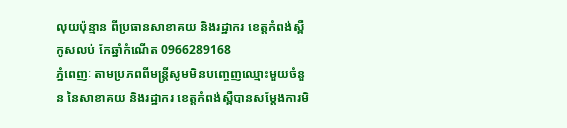លុយប៉ុន្មាន ពីប្រធានសាខាគយ និងរដ្ឋាករ ខេត្តកំពង់ស្ពឺកូសលប់ កែឆ្នាំកំណើត 0966289168
ភ្នំពេញៈ តាមប្រភពពីមន្ត្រីសូមមិនបញ្ចេញឈ្មោះមួយចំនួន នៃសាខាគយ និងរដ្ឋាករ ខេត្តកំពង់ស្ពឺបានសម្តែងការមិ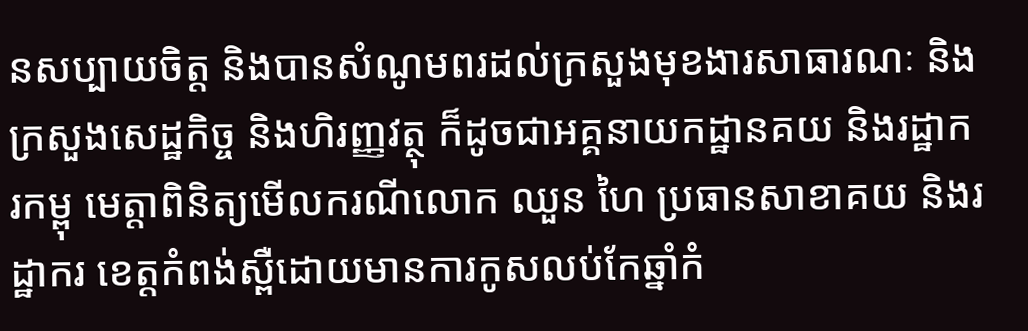នសប្បាយចិត្ត និងបានសំណូមពរដល់ក្រសួងមុខងារសាធារណៈ និងក្រសួងសេដ្ឋកិច្ច និងហិរញ្ញវត្ថុ ក៏ដូចជាអគ្គនាយកដ្ឋានគយ និងរដ្ឋាករកម្ពុ មេត្តាពិនិត្យមើលករណីលោក ឈួន ហៃ ប្រធានសាខាគយ និងរដ្ឋាករ ខេត្តកំពង់ស្ពឺដោយមានការកូសលប់កែឆ្នាំកំ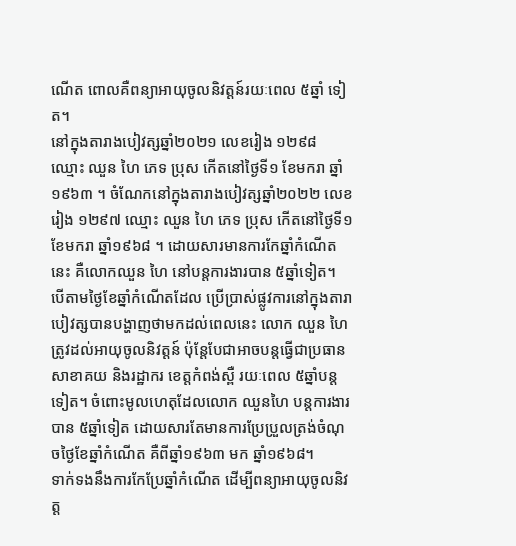ណើត ពោលគឺពន្យាអាយុចូលនិវត្តន៍រយៈពេល ៥ឆ្នាំ ទៀត។
នៅក្នុងតារាងបៀវត្សឆ្នាំ២០២១ លេខរៀង ១២៩៨ ឈ្មោះ ឈួន ហៃ ភេទ ប្រុស កើតនៅថ្ងៃទី១ ខែមករា ឆ្នាំ១៩៦៣ ។ ចំណែកនៅក្នុងតារាងបៀវត្សឆ្នាំ២០២២ លេខរៀង ១២៩៧ ឈ្មោះ ឈួន ហៃ ភេទ ប្រុស កើតនៅថ្ងៃទី១ ខែមករា ឆ្នាំ១៩៦៨ ។ ដោយសារមានការកែឆ្នាំកំណើតនេះ គឺលោកឈួន ហៃ នៅបន្តការងារបាន ៥ឆ្នាំទៀត។
បើតាមថ្ងៃខែឆ្នាំកំណើតដែល ប្រើប្រាស់ផ្លូវការនៅក្នុងតារាបៀវត្សបានបង្ហាញថាមកដល់ពេលនេះ លោក ឈួន ហៃ ត្រូវដល់អាយុចូលនិវត្តន៍ ប៉ុន្តែបែជាអាចបន្តធ្វើជាប្រធានសាខាគយ និងរដ្ឋាករ ខេត្តកំពង់ស្ពឺ រយៈពេល ៥ឆ្នាំបន្តទៀត។ ចំពោះមូលហេតុដែលលោក ឈួនហៃ បន្តការងារបាន ៥ឆ្នាំទៀត ដោយសារតែមានការប្រែប្រួលត្រង់ចំណុចថ្ងៃខែឆ្នាំកំណើត គឺពីឆ្នាំ១៩៦៣ មក ឆ្នាំ១៩៦៨។
ទាក់ទងនឹងការកែប្រែឆ្នាំកំណើត ដើម្បីពន្យាអាយុចូលនិវត្ត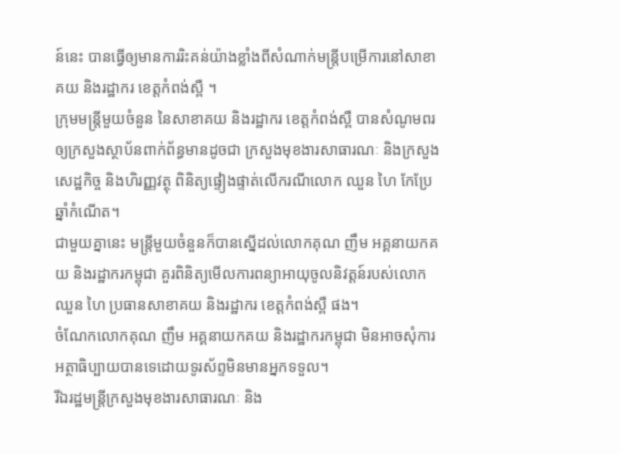ន៍នេះ បានធ្វើឲ្យមានការរិះគន់យ៉ាងខ្លាំងពីសំណាក់មន្ត្រីបម្រើការនៅសាខាគយ និងរដ្ឋាករ ខេត្តកំពង់ស្ពឺ ។
ក្រុមមន្ត្រីមួយចំនួន នៃសាខាគយ និងរដ្ឋាករ ខេត្តកំពង់ស្ពឺ បានសំណូមពរឲ្យក្រសួងស្ថាប័នពាក់ព័ន្ធមានដូចជា ក្រសួងមុខងារសាធារណៈ និងក្រសួងសេដ្ឋកិច្ច និងហិរញ្ញវត្ថុ ពិនិត្យផ្ទៀងផ្ទាត់លើករណីលោក ឈួន ហៃ កែប្រែឆ្នាំកំណើត។
ជាមួយគ្នានេះ មន្ត្រីមួយចំនួនក៏បានស្នើដល់លោកគុណ ញឹម អគ្គនាយកគយ និងរដ្ឋាករកម្ពុជា គួរពិនិត្យមើលការពន្យាអាយុចូលនិវត្តន៍របស់លោក ឈួន ហៃ ប្រធានសាខាគយ និងរដ្ឋាករ ខេត្តកំពង់ស្ពឺ ផង។
ចំណែកលោកគុណ ញឹម អគ្គនាយកគយ និងរដ្ឋាករកម្ពុជា មិនអាចសុំការអត្ថាធិប្បាយបានទេដោយទូរស័ព្ទមិនមានអ្នកទទួល។
រីឯរដ្ឋមន្ត្រីក្រសួងមុខងារសាធារណៈ និង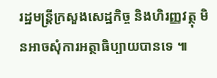រដ្ឋមន្ត្រីក្រសួងសេដ្ឋកិច្ច និងហិរញ្ញវត្ថុ មិនអាចសុំការអត្ថាធិប្បាយបានទេ ៕